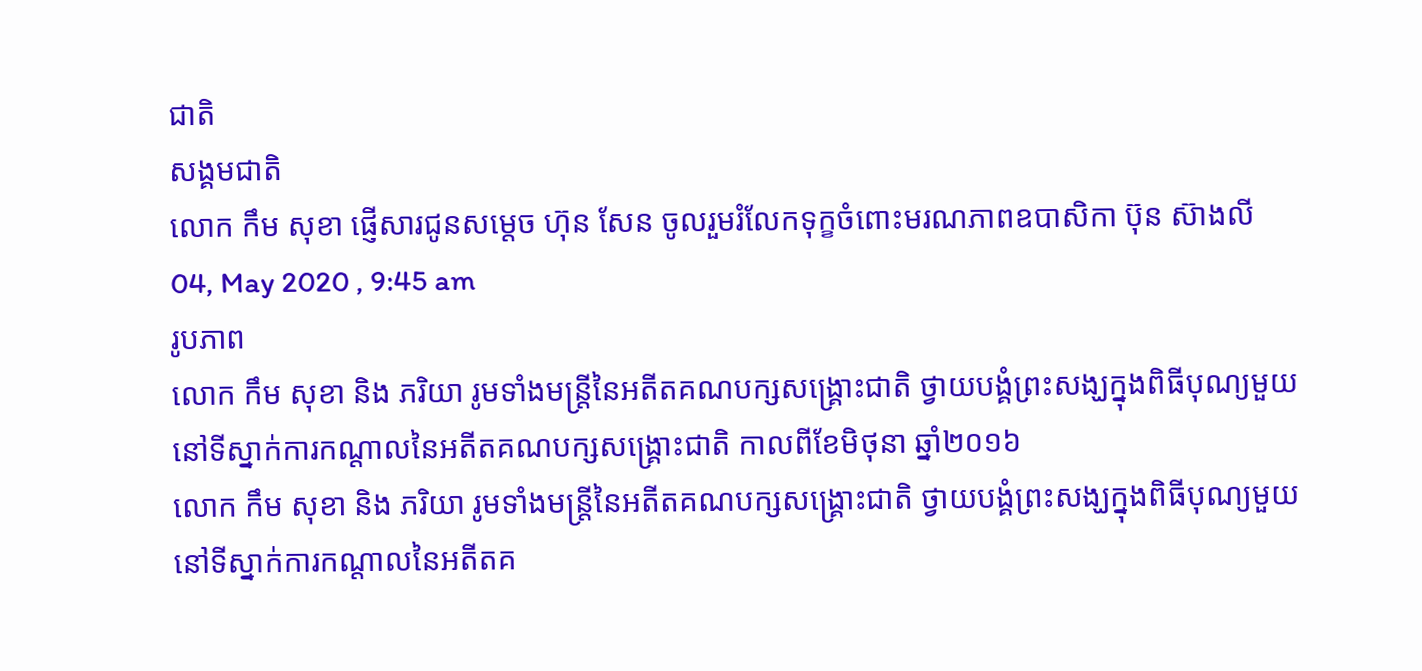ជាតិ
សង្គមជាតិ
លោក កឹម សុខា ផ្ញើសារជូនសម្តេច ហ៊ុន សែន ចូលរួមរំលែកទុក្ខចំពោះមរណភាពឧបាសិកា ប៊ុន ស៊ាងលី
04, May 2020 , 9:45 am
រូបភាព
លោក កឹម សុខា និង ភរិយា រូមទាំងមន្រ្តីនៃអតីតគណបក្សសង្គ្រោះជាតិ ថ្វាយបង្គំព្រះសង្ឃក្នុងពិធីបុណ្យមួយ នៅទីស្នាក់ការកណ្តាលនៃអតីតគណបក្សសង្គ្រោះជាតិ កាលពីខែមិថុនា ឆ្នាំ២០១៦
លោក កឹម សុខា និង ភរិយា រូមទាំងមន្រ្តីនៃអតីតគណបក្សសង្គ្រោះជាតិ ថ្វាយបង្គំព្រះសង្ឃក្នុងពិធីបុណ្យមួយ នៅទីស្នាក់ការកណ្តាលនៃអតីតគ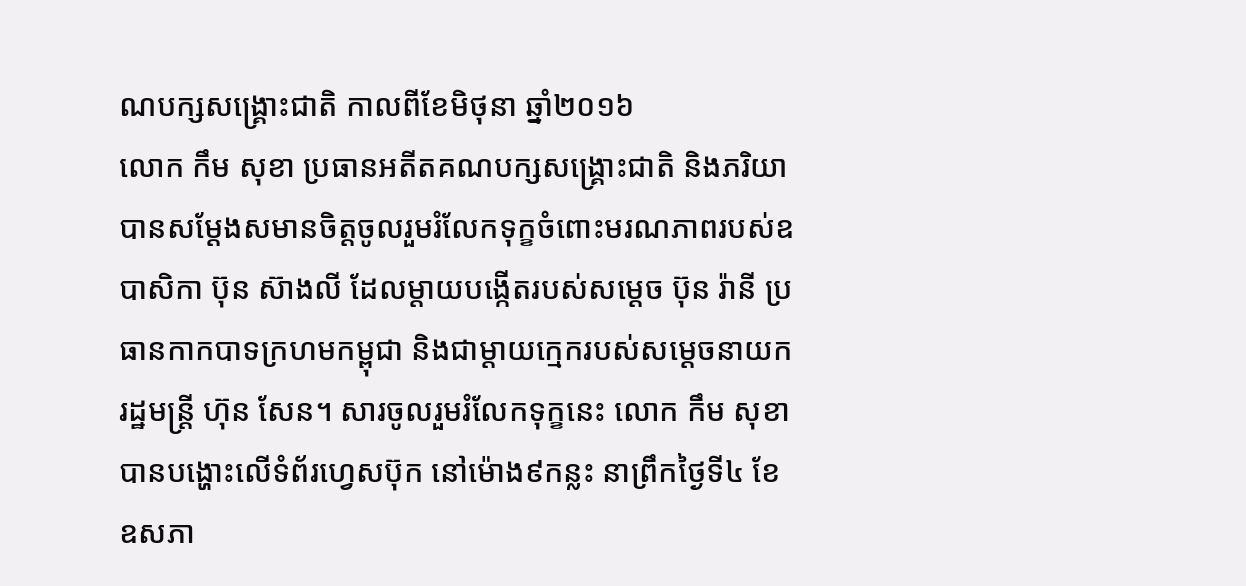ណបក្សសង្គ្រោះជាតិ កាលពីខែមិថុនា ឆ្នាំ២០១៦
លោក កឹម សុខា ប្រធានអតីតគណបក្សសង្គ្រោះជាតិ និងភរិយា បានសម្តែងសមានចិត្តចូលរួមរំលែកទុក្ខចំពោះមរណភាពរបស់ឧបាសិកា ប៊ុន ស៊ាងលី ដែលម្តាយបង្កើតរបស់សម្តេច ប៊ុន រ៉ានី ប្រធានកាកបាទក្រហមកម្ពុជា និងជាម្តាយក្មេករបស់សម្តេចនាយករដ្ឋមន្រ្តី ហ៊ុន សែន។ សារចូលរួមរំលែកទុក្ខនេះ លោក កឹម សុខា បានបង្ហោះលើទំព័រហ្វេសប៊ុក នៅម៉ោង៩កន្លះ នាព្រឹកថ្ងៃទី៤ ខែឧសភា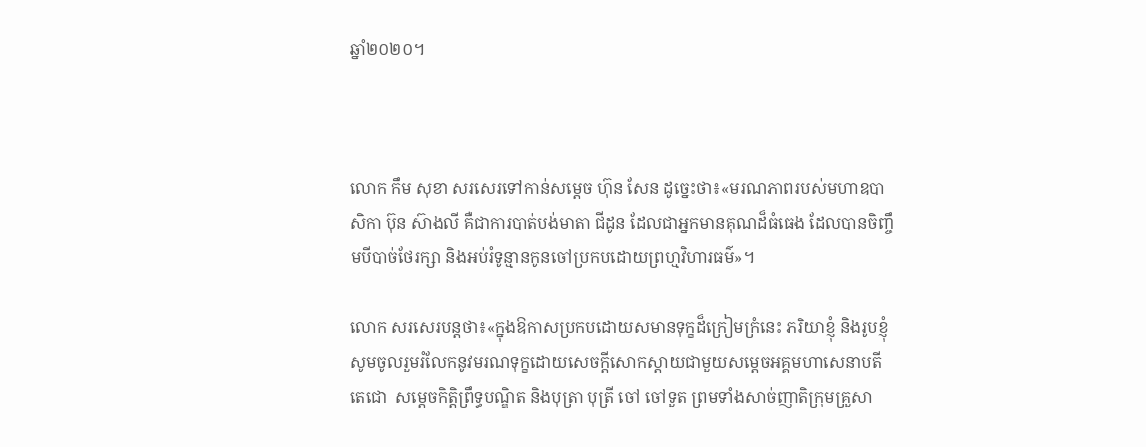ឆ្នាំ២០២០។



លោក កឹម សុខា សរសេរទៅកាន់សម្តេច ហ៊ុន សែន ដូច្នេះថា៖«មរណភាពរបស់មហាឧបាសិកា ប៊ុន ស៊ាងលី គឺជាការបាត់បង់មាតា ជីដូន ដែលជាអ្នកមានគុណដ៏ធំធេង ដែលបានចិញ្ចឹមបីបាច់ថែរក្សា និងអប់រំទូន្មានកូនចៅប្រកបដោយព្រហ្មវិហារធម៌»។

លោក សរសេរបន្តថា៖«ក្នុងឱកាសប្រកបដោយសមានទុក្ខដ៏ក្រៀមក្រំនេះ ភរិយាខ្ញុំ និងរូបខ្ញុំ សូមចូលរួមរំលែកនូវមរណទុក្ខដោយសេចក្តីសោកស្តាយជាមួយសម្តេចអគ្គមហាសេនាបតីតេជោ  សម្តេចកិត្តិព្រឹទ្ធបណ្ឌិត និងបុត្រា បុត្រី ចៅ ចៅទួត ព្រមទាំងសាច់ញាតិក្រុមគ្រួសា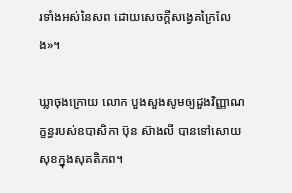រទាំងអស់នៃសព ដោយសេចក្តីសង្វេគក្រៃលែង»។

ឃ្លាចុងក្រោយ លោក បួងសួងសូមឲ្យដួងវិញ្ញាណក្ខន្ធរបស់ឧបាសិកា ប៊ុន ស៊ាងលី បានទៅសោយសុខក្នុងសុគតិភព។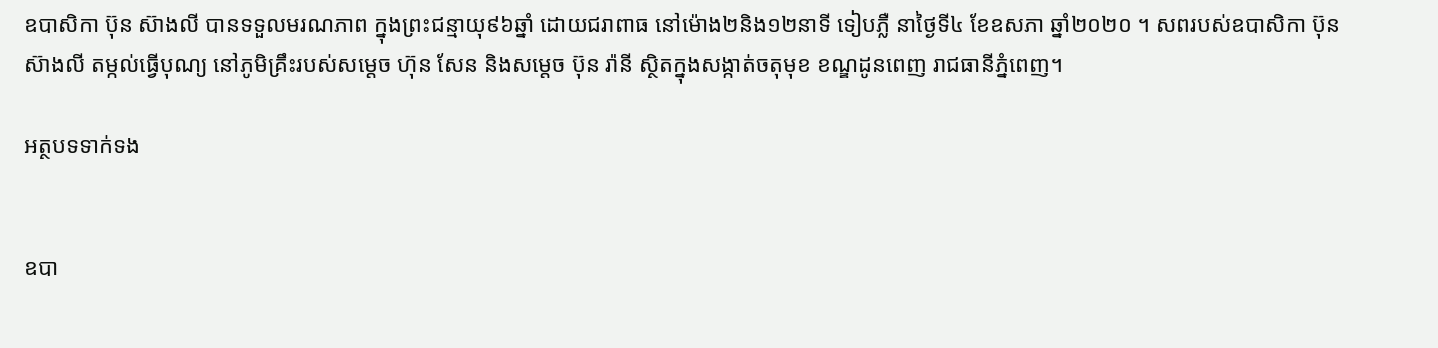ឧបាសិកា ប៊ុន ស៊ាងលី បានទទួលមរណភាព ក្នុងព្រះជន្មាយុ៩៦ឆ្នាំ ដោយជរាពាធ នៅម៉ោង២និង១២នាទី ទៀបភ្លឺ នាថ្ងៃទី៤ ខែឧសភា ឆ្នាំ២០២០ ។ សពរបស់ឧបាសិកា ប៊ុន ស៊ាងលី តម្កល់ធ្វើបុណ្យ នៅភូមិគ្រឹះរបស់សម្តេច ហ៊ុន សែន និងសម្តេច ប៊ុន រ៉ានី ស្ថិតក្នុងសង្កាត់ចតុមុខ ខណ្ឌដូនពេញ រាជធានីភ្នំពេញ។

អត្ថបទទាក់ទង


ឧបា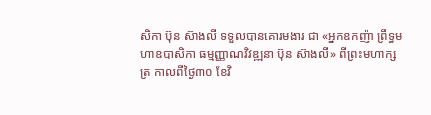សិកា ប៊ុន ស៊ាងលី ទទួលបានគោរមងារ ជា «អ្នកឧកញ៉ា ព្រឹទ្ធមហាឧបាសិកា ធម្មញ្ញាណវិវឌ្ឍនា ប៊ុន ស៊ាងលី» ពីព្រះមហាក្សត្រ កាលពីថ្ងៃ៣០ ខែវិ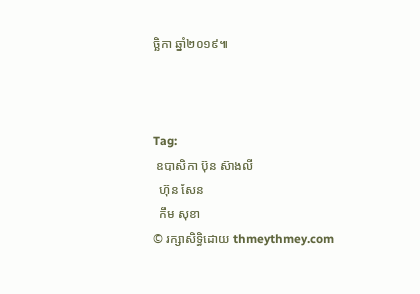ច្ឆិកា ឆ្នាំ២០១៩៕



Tag:
 ឧបាសិកា ប៊ុន ស៊ាងលី
  ហ៊ុន សែន
  កឹម សុខា
© រក្សាសិទ្ធិដោយ thmeythmey.com